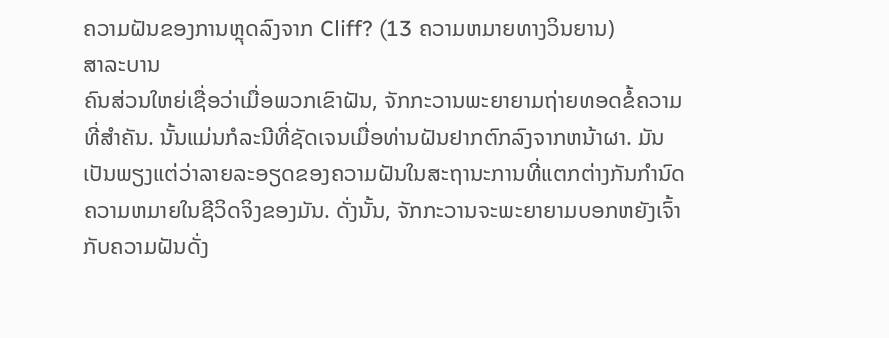ຄວາມຝັນຂອງການຫຼຸດລົງຈາກ Cliff? (13 ຄວາມຫມາຍທາງວິນຍານ)
ສາລະບານ
ຄົນສ່ວນໃຫຍ່ເຊື່ອວ່າເມື່ອພວກເຂົາຝັນ, ຈັກກະວານພະຍາຍາມຖ່າຍທອດຂໍ້ຄວາມທີ່ສຳຄັນ. ນັ້ນແມ່ນກໍລະນີທີ່ຊັດເຈນເມື່ອທ່ານຝັນຢາກຕົກລົງຈາກຫນ້າຜາ. ມັນເປັນພຽງແຕ່ວ່າລາຍລະອຽດຂອງຄວາມຝັນໃນສະຖານະການທີ່ແຕກຕ່າງກັນກໍານົດຄວາມຫມາຍໃນຊີວິດຈິງຂອງມັນ. ດັ່ງນັ້ນ, ຈັກກະວານຈະພະຍາຍາມບອກຫຍັງເຈົ້າກັບຄວາມຝັນດັ່ງ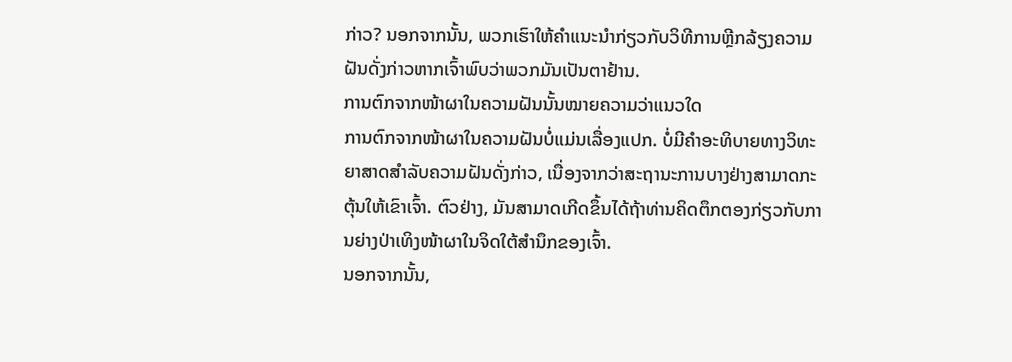ກ່າວ? ນອກຈາກນັ້ນ, ພວກເຮົາໃຫ້ຄຳແນະນຳກ່ຽວກັບວິທີການຫຼີກລ້ຽງຄວາມຝັນດັ່ງກ່າວຫາກເຈົ້າພົບວ່າພວກມັນເປັນຕາຢ້ານ.
ການຕົກຈາກໜ້າຜາໃນຄວາມຝັນນັ້ນໝາຍຄວາມວ່າແນວໃດ
ການຕົກຈາກໜ້າຜາໃນຄວາມຝັນບໍ່ແມ່ນເລື່ອງແປກ. ບໍ່ມີຄໍາອະທິບາຍທາງວິທະຍາສາດສໍາລັບຄວາມຝັນດັ່ງກ່າວ, ເນື່ອງຈາກວ່າສະຖານະການບາງຢ່າງສາມາດກະຕຸ້ນໃຫ້ເຂົາເຈົ້າ. ຕົວຢ່າງ, ມັນສາມາດເກີດຂຶ້ນໄດ້ຖ້າທ່ານຄິດຕຶກຕອງກ່ຽວກັບການຍ່າງປ່າເທິງໜ້າຜາໃນຈິດໃຕ້ສຳນຶກຂອງເຈົ້າ.
ນອກຈາກນັ້ນ,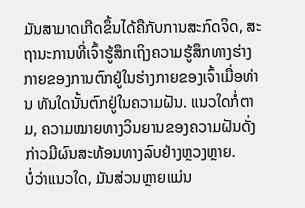ມັນສາມາດເກີດຂຶ້ນໄດ້ຄືກັບການສະກົດຈິດ, ສະຖານະການທີ່ເຈົ້າຮູ້ສຶກເຖິງຄວາມຮູ້ສຶກທາງຮ່າງກາຍຂອງການຕົກຢູ່ໃນຮ່າງກາຍຂອງເຈົ້າເມື່ອທ່ານ ທັນໃດນັ້ນຕົກຢູ່ໃນຄວາມຝັນ. ແນວໃດກໍ່ຕາມ, ຄວາມໝາຍທາງວິນຍານຂອງຄວາມຝັນດັ່ງກ່າວມີຜົນສະທ້ອນທາງລົບຢ່າງຫຼວງຫຼາຍ.
ບໍ່ວ່າແນວໃດ, ມັນສ່ວນຫຼາຍແມ່ນ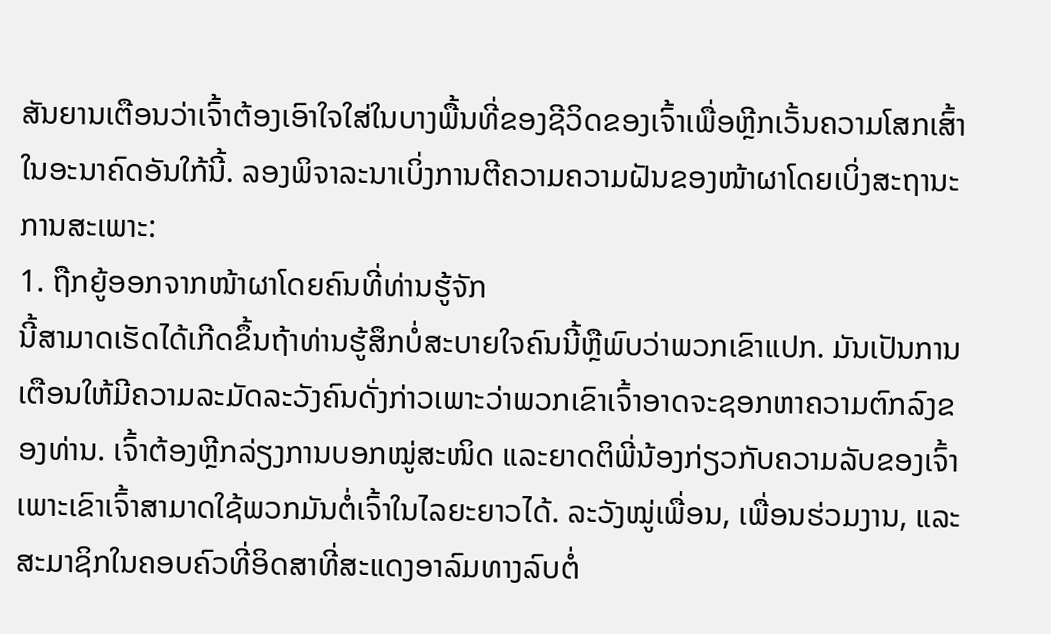ສັນຍານເຕືອນວ່າເຈົ້າຕ້ອງເອົາໃຈໃສ່ໃນບາງພື້ນທີ່ຂອງຊີວິດຂອງເຈົ້າເພື່ອຫຼີກເວັ້ນຄວາມໂສກເສົ້າໃນອະນາຄົດອັນໃກ້ນີ້. ລອງພິຈາລະນາເບິ່ງການຕີຄວາມຄວາມຝັນຂອງໜ້າຜາໂດຍເບິ່ງສະຖານະການສະເພາະ:
1. ຖືກຍູ້ອອກຈາກໜ້າຜາໂດຍຄົນທີ່ທ່ານຮູ້ຈັກ
ນີ້ສາມາດເຮັດໄດ້ເກີດຂຶ້ນຖ້າທ່ານຮູ້ສຶກບໍ່ສະບາຍໃຈຄົນນີ້ຫຼືພົບວ່າພວກເຂົາແປກ. ມັນເປັນການເຕືອນໃຫ້ມີຄວາມລະມັດລະວັງຄົນດັ່ງກ່າວເພາະວ່າພວກເຂົາເຈົ້າອາດຈະຊອກຫາຄວາມຕົກລົງຂອງທ່ານ. ເຈົ້າຕ້ອງຫຼີກລ່ຽງການບອກໝູ່ສະໜິດ ແລະຍາດຕິພີ່ນ້ອງກ່ຽວກັບຄວາມລັບຂອງເຈົ້າ ເພາະເຂົາເຈົ້າສາມາດໃຊ້ພວກມັນຕໍ່ເຈົ້າໃນໄລຍະຍາວໄດ້. ລະວັງໝູ່ເພື່ອນ, ເພື່ອນຮ່ວມງານ, ແລະສະມາຊິກໃນຄອບຄົວທີ່ອິດສາທີ່ສະແດງອາລົມທາງລົບຕໍ່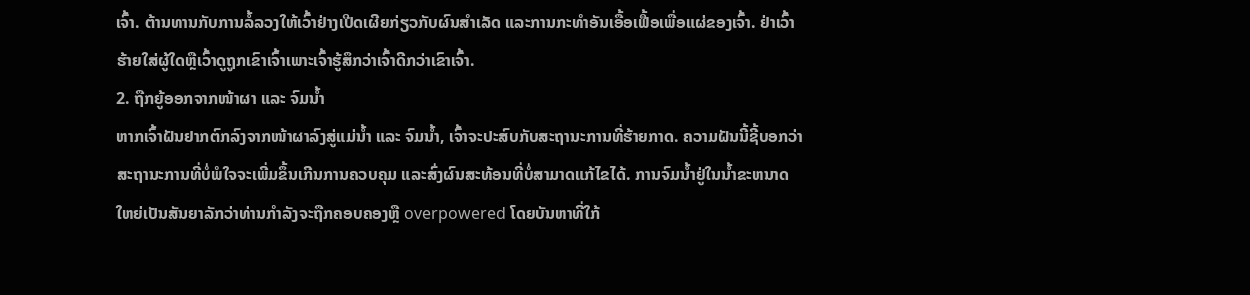ເຈົ້າ. ຕ້ານທານກັບການລໍ້ລວງໃຫ້ເວົ້າຢ່າງເປີດເຜີຍກ່ຽວກັບຜົນສໍາເລັດ ແລະການກະທໍາອັນເອື້ອເຟື້ອເພື່ອແຜ່ຂອງເຈົ້າ. ຢ່າເວົ້າຮ້າຍໃສ່ຜູ້ໃດຫຼືເວົ້າດູຖູກເຂົາເຈົ້າເພາະເຈົ້າຮູ້ສຶກວ່າເຈົ້າດີກວ່າເຂົາເຈົ້າ.
2. ຖືກຍູ້ອອກຈາກໜ້າຜາ ແລະ ຈົມນ້ຳ
ຫາກເຈົ້າຝັນຢາກຕົກລົງຈາກໜ້າຜາລົງສູ່ແມ່ນ້ຳ ແລະ ຈົມນ້ຳ, ເຈົ້າຈະປະສົບກັບສະຖານະການທີ່ຮ້າຍກາດ. ຄວາມຝັນນີ້ຊີ້ບອກວ່າສະຖານະການທີ່ບໍ່ພໍໃຈຈະເພີ່ມຂຶ້ນເກີນການຄວບຄຸມ ແລະສົ່ງຜົນສະທ້ອນທີ່ບໍ່ສາມາດແກ້ໄຂໄດ້. ການຈົມນ້ຳຢູ່ໃນນ້ຳຂະຫນາດໃຫຍ່ເປັນສັນຍາລັກວ່າທ່ານກໍາລັງຈະຖືກຄອບຄອງຫຼື overpowered ໂດຍບັນຫາທີ່ໃກ້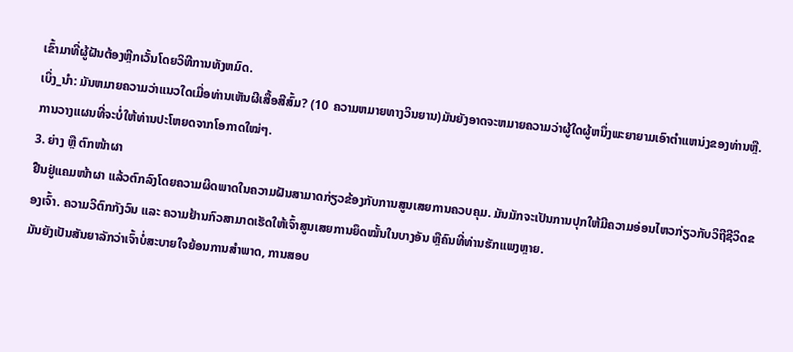ເຂົ້າມາທີ່ຜູ້ຝັນຕ້ອງຫຼີກເວັ້ນໂດຍວິທີການທັງຫມົດ.
ເບິ່ງ_ນຳ: ມັນຫມາຍຄວາມວ່າແນວໃດເມື່ອທ່ານເຫັນຜີເສື້ອສີສົ້ມ? (10 ຄວາມຫມາຍທາງວິນຍານ)ມັນຍັງອາດຈະຫມາຍຄວາມວ່າຜູ້ໃດຜູ້ຫນຶ່ງພະຍາຍາມເອົາຕໍາແຫນ່ງຂອງທ່ານຫຼື. ການວາງແຜນທີ່ຈະບໍ່ໃຫ້ທ່ານປະໂຫຍດຈາກໂອກາດໃໝ່ໆ.
3. ຍ່າງ ຫຼື ຕົກໜ້າຜາ
ຢືນຢູ່ແຄມໜ້າຜາ ແລ້ວຕົກລົງໂດຍຄວາມຜິດພາດໃນຄວາມຝັນສາມາດກ່ຽວຂ້ອງກັບການສູນເສຍການຄວບຄຸມ. ມັນມັກຈະເປັນການປຸກໃຫ້ມີຄວາມອ່ອນໄຫວກ່ຽວກັບວິຖີຊີວິດຂອງເຈົ້າ. ຄວາມວິຕົກກັງວົນ ແລະ ຄວາມຢ້ານກົວສາມາດເຮັດໃຫ້ເຈົ້າສູນເສຍການຍຶດໝັ້ນໃນບາງອັນ ຫຼືຄົນທີ່ທ່ານຮັກແພງຫຼາຍ.
ມັນຍັງເປັນສັນຍາລັກວ່າເຈົ້າບໍ່ສະບາຍໃຈຍ້ອນການສຳພາດ, ການສອບ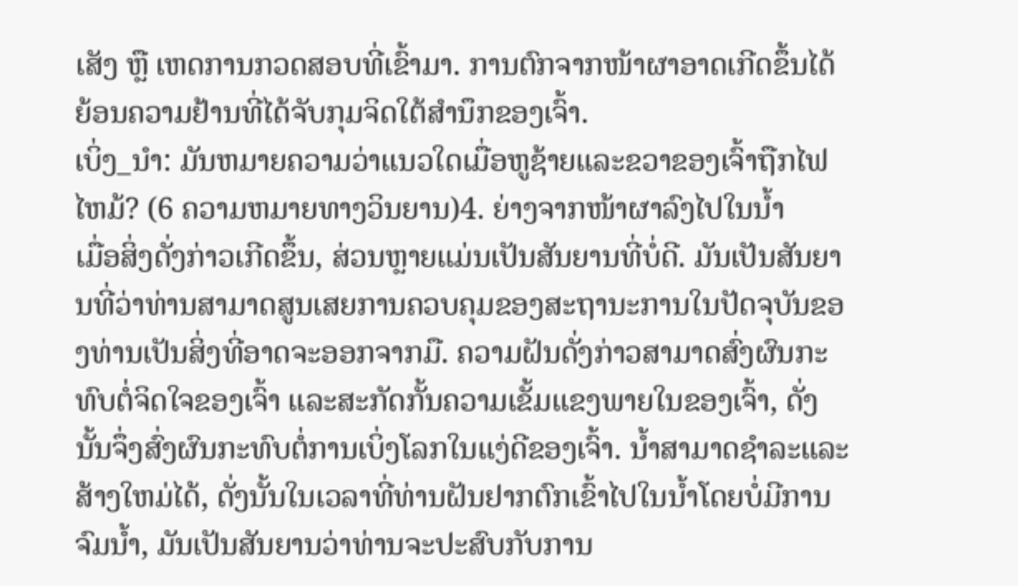ເສັງ ຫຼື ເຫດການກວດສອບທີ່ເຂົ້າມາ. ການຕົກຈາກໜ້າຜາອາດເກີດຂຶ້ນໄດ້ຍ້ອນຄວາມຢ້ານທີ່ໄດ້ຈັບກຸມຈິດໃຕ້ສຳນຶກຂອງເຈົ້າ.
ເບິ່ງ_ນຳ: ມັນຫມາຍຄວາມວ່າແນວໃດເມື່ອຫູຊ້າຍແລະຂວາຂອງເຈົ້າຖືກໄຟໄຫມ້? (6 ຄວາມຫມາຍທາງວິນຍານ)4. ຍ່າງຈາກໜ້າຜາລົງໄປໃນນ້ຳ
ເມື່ອສິ່ງດັ່ງກ່າວເກີດຂຶ້ນ, ສ່ວນຫຼາຍແມ່ນເປັນສັນຍານທີ່ບໍ່ດີ. ມັນເປັນສັນຍານທີ່ວ່າທ່ານສາມາດສູນເສຍການຄວບຄຸມຂອງສະຖານະການໃນປັດຈຸບັນຂອງທ່ານເປັນສິ່ງທີ່ອາດຈະອອກຈາກມື. ຄວາມຝັນດັ່ງກ່າວສາມາດສົ່ງຜົນກະທົບຕໍ່ຈິດໃຈຂອງເຈົ້າ ແລະສະກັດກັ້ນຄວາມເຂັ້ມແຂງພາຍໃນຂອງເຈົ້າ, ດັ່ງນັ້ນຈຶ່ງສົ່ງຜົນກະທົບຕໍ່ການເບິ່ງໂລກໃນແງ່ດີຂອງເຈົ້າ. ນ້ຳສາມາດຊໍາລະແລະສ້າງໃຫມ່ໄດ້, ດັ່ງນັ້ນໃນເວລາທີ່ທ່ານຝັນຢາກຕົກເຂົ້າໄປໃນນ້ຳໂດຍບໍ່ມີການຈົມນ້ຳ, ມັນເປັນສັນຍານວ່າທ່ານຈະປະສົບກັບການ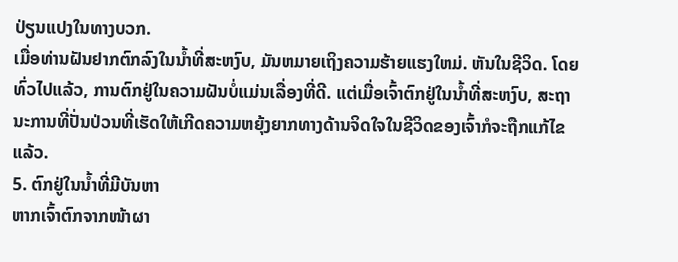ປ່ຽນແປງໃນທາງບວກ.
ເມື່ອທ່ານຝັນຢາກຕົກລົງໃນນ້ຳທີ່ສະຫງົບ, ມັນຫມາຍເຖິງຄວາມຮ້າຍແຮງໃຫມ່. ຫັນໃນຊີວິດ. ໂດຍທົ່ວໄປແລ້ວ, ການຕົກຢູ່ໃນຄວາມຝັນບໍ່ແມ່ນເລື່ອງທີ່ດີ. ແຕ່ເມື່ອເຈົ້າຕົກຢູ່ໃນນໍ້າທີ່ສະຫງົບ, ສະຖານະການທີ່ປັ່ນປ່ວນທີ່ເຮັດໃຫ້ເກີດຄວາມຫຍຸ້ງຍາກທາງດ້ານຈິດໃຈໃນຊີວິດຂອງເຈົ້າກໍຈະຖືກແກ້ໄຂແລ້ວ.
5. ຕົກຢູ່ໃນນ້ຳທີ່ມີບັນຫາ
ຫາກເຈົ້າຕົກຈາກໜ້າຜາ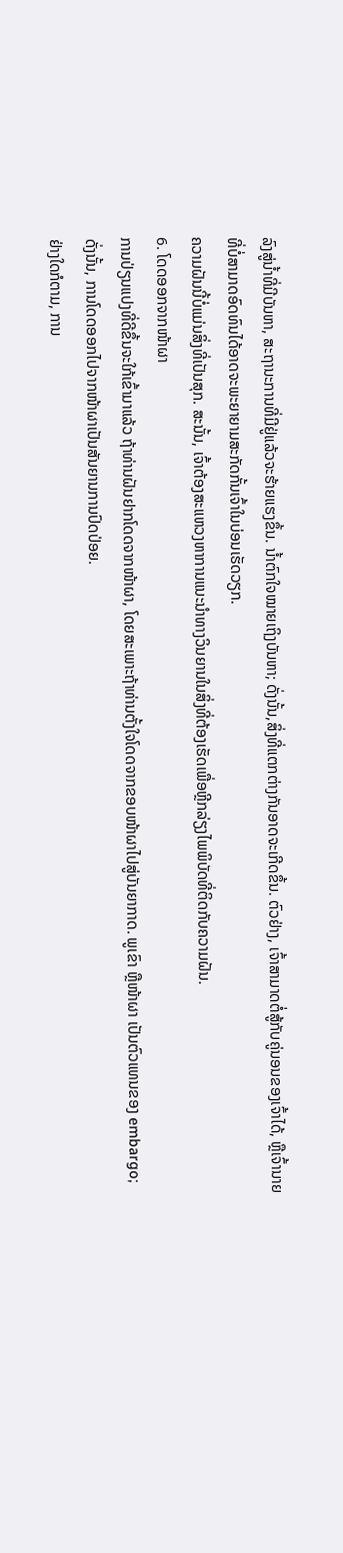ລົງສູ່ນ້ຳທີ່ມີບັນຫາ, ສະຖານະການທີ່ມີຢູ່ແລ້ວຈະຮ້າຍແຮງຂຶ້ນ. ນ້ຳຕົກໃຈໝາຍເຖິງບັນຫາ; ດັ່ງນັ້ນ,ສິ່ງທີ່ແຕກຕ່າງກັນອາດຈະເກີດຂຶ້ນ. ຕົວຢ່າງ, ເຈົ້າສາມາດຕໍ່ສູ້ກັບຄູ່ນອນຂອງເຈົ້າໄດ້, ຫຼືເຈົ້ານາຍທີ່ບໍ່ສາມາດອົດທົນໄດ້ອາດຈະພະຍາຍາມສະກັດກັ້ນເຈົ້າໃນບ່ອນເຮັດວຽກ.
ຄວາມຝັນນີ້ບໍ່ແມ່ນສິ່ງທີ່ເປັນສຸກ. ສະນັ້ນ, ເຈົ້າຕ້ອງສະແຫວງຫາການແນະນຳທາງວິນຍານໃນສິ່ງທີ່ຕ້ອງເຮັດເພື່ອຫຼີກລ່ຽງໄພພິບັດທີ່ຕິດກັບຄວາມຝັນ.
6. ໂດດອອກຈາກໜ້າຜາ
ການປ່ຽນແປງທີ່ດີຂຶ້ນຈະໃກ້ເຂົ້າມາແລ້ວ ຖ້າທ່ານຝັນຢາກໂດດຈາກໜ້າຜາ, ໂດຍສະເພາະຖ້າທ່ານຕັ້ງໃຈໂດດຈາກຂອບໜ້າຜາໄປສູ່ບັນຍາກາດ. ພູເຂົາ ຫຼືໜ້າຜາ ເປັນຕົວແທນຂອງ embargo; ດັ່ງນັ້ນ, ການໂດດອອກໄປຈາກໜ້າຜາເປັນສັນຍານການປົດປ່ອຍ.
ຢ່າງໃດກໍຕາມ, ການ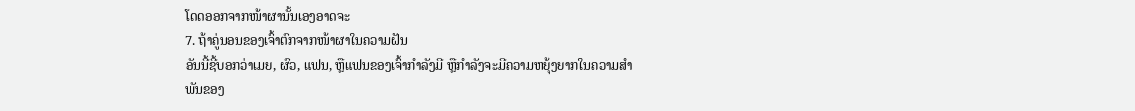ໂດດອອກຈາກໜ້າຜານັ້ນເອງອາດຈະ
7. ຖ້າຄູ່ນອນຂອງເຈົ້າຕົກຈາກໜ້າຜາໃນຄວາມຝັນ
ອັນນີ້ຊີ້ບອກວ່າເມຍ, ຜົວ, ແຟນ, ຫຼືແຟນຂອງເຈົ້າກຳລັງມີ ຫຼືກຳລັງຈະມີຄວາມຫຍຸ້ງຍາກໃນຄວາມສຳພັນຂອງ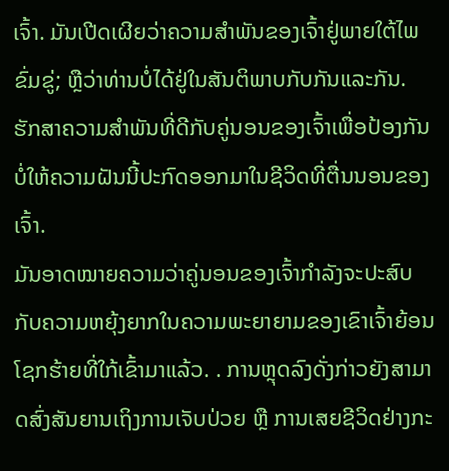ເຈົ້າ. ມັນເປີດເຜີຍວ່າຄວາມສໍາພັນຂອງເຈົ້າຢູ່ພາຍໃຕ້ໄພຂົ່ມຂູ່; ຫຼືວ່າທ່ານບໍ່ໄດ້ຢູ່ໃນສັນຕິພາບກັບກັນແລະກັນ. ຮັກສາຄວາມສຳພັນທີ່ດີກັບຄູ່ນອນຂອງເຈົ້າເພື່ອປ້ອງກັນບໍ່ໃຫ້ຄວາມຝັນນີ້ປະກົດອອກມາໃນຊີວິດທີ່ຕື່ນນອນຂອງເຈົ້າ.
ມັນອາດໝາຍຄວາມວ່າຄູ່ນອນຂອງເຈົ້າກຳລັງຈະປະສົບກັບຄວາມຫຍຸ້ງຍາກໃນຄວາມພະຍາຍາມຂອງເຂົາເຈົ້າຍ້ອນໂຊກຮ້າຍທີ່ໃກ້ເຂົ້າມາແລ້ວ. . ການຫຼຸດລົງດັ່ງກ່າວຍັງສາມາດສົ່ງສັນຍານເຖິງການເຈັບປ່ວຍ ຫຼື ການເສຍຊີວິດຢ່າງກະ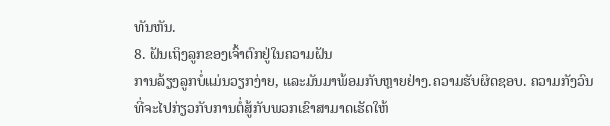ທັນຫັນ.
8. ຝັນເຖິງລູກຂອງເຈົ້າຕົກຢູ່ໃນຄວາມຝັນ
ການລ້ຽງລູກບໍ່ແມ່ນວຽກງ່າຍ, ແລະມັນມາພ້ອມກັບຫຼາຍຢ່າງ.ຄວາມຮັບຜິດຊອບ. ຄວາມກັງວົນທີ່ຈະໄປກ່ຽວກັບການຕໍ່ສູ້ກັບພວກເຂົາສາມາດເຮັດໃຫ້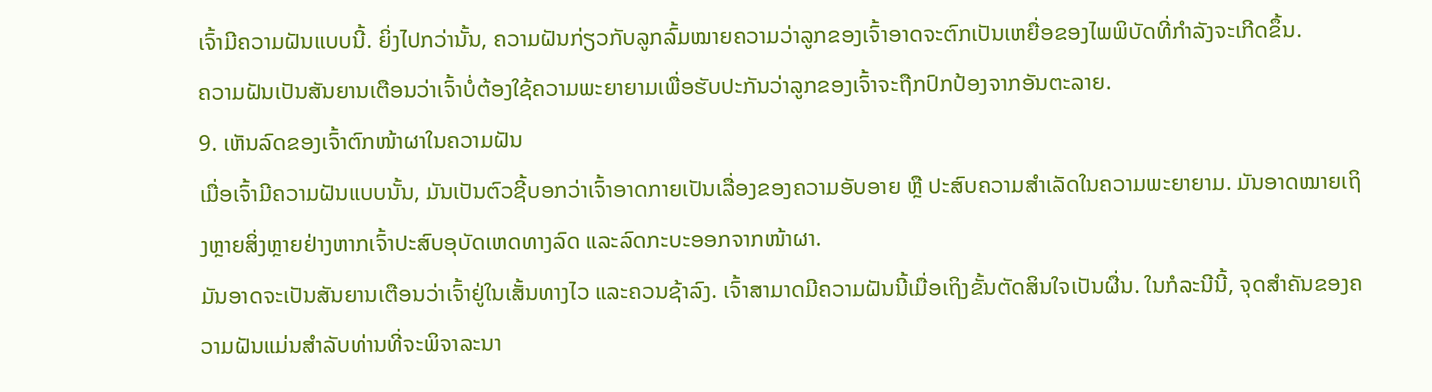ເຈົ້າມີຄວາມຝັນແບບນີ້. ຍິ່ງໄປກວ່ານັ້ນ, ຄວາມຝັນກ່ຽວກັບລູກລົ້ມໝາຍຄວາມວ່າລູກຂອງເຈົ້າອາດຈະຕົກເປັນເຫຍື່ອຂອງໄພພິບັດທີ່ກຳລັງຈະເກີດຂຶ້ນ.
ຄວາມຝັນເປັນສັນຍານເຕືອນວ່າເຈົ້າບໍ່ຕ້ອງໃຊ້ຄວາມພະຍາຍາມເພື່ອຮັບປະກັນວ່າລູກຂອງເຈົ້າຈະຖືກປົກປ້ອງຈາກອັນຕະລາຍ.
9. ເຫັນລົດຂອງເຈົ້າຕົກໜ້າຜາໃນຄວາມຝັນ
ເມື່ອເຈົ້າມີຄວາມຝັນແບບນັ້ນ, ມັນເປັນຕົວຊີ້ບອກວ່າເຈົ້າອາດກາຍເປັນເລື່ອງຂອງຄວາມອັບອາຍ ຫຼື ປະສົບຄວາມສຳເລັດໃນຄວາມພະຍາຍາມ. ມັນອາດໝາຍເຖິງຫຼາຍສິ່ງຫຼາຍຢ່າງຫາກເຈົ້າປະສົບອຸບັດເຫດທາງລົດ ແລະລົດກະບະອອກຈາກໜ້າຜາ.
ມັນອາດຈະເປັນສັນຍານເຕືອນວ່າເຈົ້າຢູ່ໃນເສັ້ນທາງໄວ ແລະຄວນຊ້າລົງ. ເຈົ້າສາມາດມີຄວາມຝັນນີ້ເມື່ອເຖິງຂັ້ນຕັດສິນໃຈເປັນຜື່ນ. ໃນກໍລະນີນີ້, ຈຸດສໍາຄັນຂອງຄວາມຝັນແມ່ນສໍາລັບທ່ານທີ່ຈະພິຈາລະນາ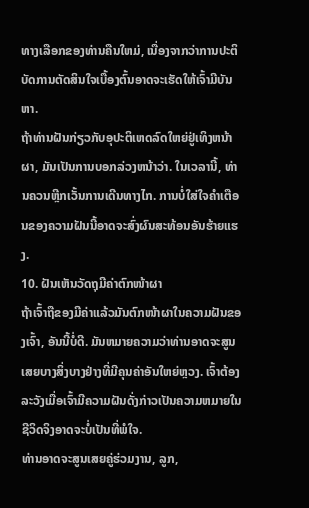ທາງເລືອກຂອງທ່ານຄືນໃຫມ່, ເນື່ອງຈາກວ່າການປະຕິບັດການຕັດສິນໃຈເບື້ອງຕົ້ນອາດຈະເຮັດໃຫ້ເຈົ້າມີບັນຫາ.
ຖ້າທ່ານຝັນກ່ຽວກັບອຸປະຕິເຫດລົດໃຫຍ່ຢູ່ເທິງຫນ້າຜາ, ມັນເປັນການບອກລ່ວງຫນ້າວ່າ. ໃນເວລານີ້, ທ່ານຄວນຫຼີກເວັ້ນການເດີນທາງໄກ. ການບໍ່ໃສ່ໃຈຄຳເຕືອນຂອງຄວາມຝັນນີ້ອາດຈະສົ່ງຜົນສະທ້ອນອັນຮ້າຍແຮງ.
10. ຝັນເຫັນວັດຖຸມີຄ່າຕົກໜ້າຜາ
ຖ້າເຈົ້າຖືຂອງມີຄ່າແລ້ວມັນຕົກໜ້າຜາໃນຄວາມຝັນຂອງເຈົ້າ, ອັນນີ້ບໍ່ດີ. ມັນຫມາຍຄວາມວ່າທ່ານອາດຈະສູນເສຍບາງສິ່ງບາງຢ່າງທີ່ມີຄຸນຄ່າອັນໃຫຍ່ຫຼວງ. ເຈົ້າຕ້ອງລະວັງເມື່ອເຈົ້າມີຄວາມຝັນດັ່ງກ່າວເປັນຄວາມຫມາຍໃນຊີວິດຈິງອາດຈະບໍ່ເປັນທີ່ພໍໃຈ.
ທ່ານອາດຈະສູນເສຍຄູ່ຮ່ວມງານ, ລູກ,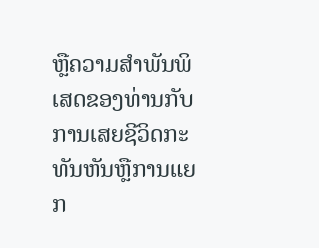ຫຼືຄວາມສໍາພັນພິເສດຂອງທ່ານກັບການເສຍຊີວິດກະທັນຫັນຫຼືການແຍກ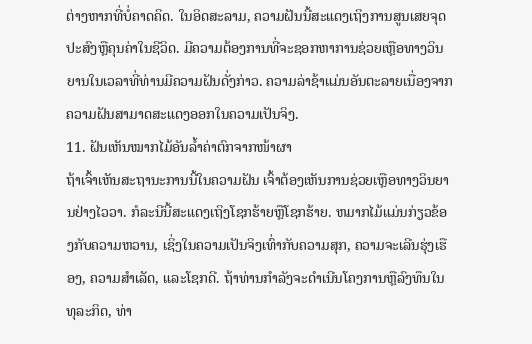ຕ່າງຫາກທີ່ບໍ່ຄາດຄິດ. ໃນອິດສະລາມ, ຄວາມຝັນນີ້ສະແດງເຖິງການສູນເສຍຈຸດປະສົງຫຼືຄຸນຄ່າໃນຊີວິດ. ມີຄວາມຕ້ອງການທີ່ຈະຊອກຫາການຊ່ວຍເຫຼືອທາງວິນຍານໃນເວລາທີ່ທ່ານມີຄວາມຝັນດັ່ງກ່າວ. ຄວາມລ່າຊ້າແມ່ນອັນຕະລາຍເນື່ອງຈາກຄວາມຝັນສາມາດສະແດງອອກໃນຄວາມເປັນຈິງ.
11. ຝັນເຫັນໝາກໄມ້ອັນລ້ຳຄ່າຕົກຈາກໜ້າຜາ
ຖ້າເຈົ້າເຫັນສະຖານະການນີ້ໃນຄວາມຝັນ ເຈົ້າຕ້ອງເຫັນການຊ່ວຍເຫຼືອທາງວິນຍານຢ່າງໄວວາ. ກໍລະນີນີ້ສະແດງເຖິງໂຊກຮ້າຍຫຼືໂຊກຮ້າຍ. ຫມາກໄມ້ແມ່ນກ່ຽວຂ້ອງກັບຄວາມຫວານ, ເຊິ່ງໃນຄວາມເປັນຈິງເທົ່າກັບຄວາມສຸກ, ຄວາມຈະເລີນຮຸ່ງເຮືອງ, ຄວາມສໍາເລັດ, ແລະໂຊກດີ. ຖ້າທ່ານກໍາລັງຈະດໍາເນີນໂຄງການຫຼືລົງທຶນໃນທຸລະກິດ, ທ່າ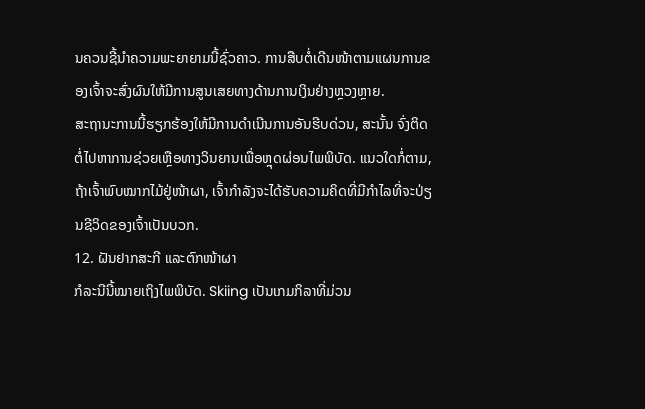ນຄວນຊີ້ນໍາຄວາມພະຍາຍາມນີ້ຊົ່ວຄາວ. ການສືບຕໍ່ເດີນໜ້າຕາມແຜນການຂອງເຈົ້າຈະສົ່ງຜົນໃຫ້ມີການສູນເສຍທາງດ້ານການເງິນຢ່າງຫຼວງຫຼາຍ.
ສະຖານະການນີ້ຮຽກຮ້ອງໃຫ້ມີການດໍາເນີນການອັນຮີບດ່ວນ, ສະນັ້ນ ຈົ່ງຕິດຕໍ່ໄປຫາການຊ່ວຍເຫຼືອທາງວິນຍານເພື່ອຫຼຸດຜ່ອນໄພພິບັດ. ແນວໃດກໍ່ຕາມ, ຖ້າເຈົ້າພົບໝາກໄມ້ຢູ່ໜ້າຜາ, ເຈົ້າກຳລັງຈະໄດ້ຮັບຄວາມຄິດທີ່ມີກຳໄລທີ່ຈະປ່ຽນຊີວິດຂອງເຈົ້າເປັນບວກ.
12. ຝັນຢາກສະກີ ແລະຕົກໜ້າຜາ
ກໍລະນີນີ້ໝາຍເຖິງໄພພິບັດ. Skiing ເປັນເກມກິລາທີ່ມ່ວນ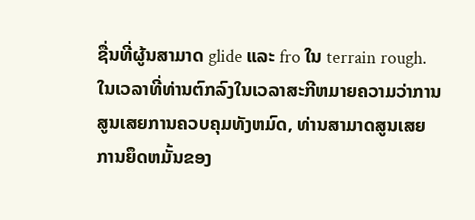ຊື່ນທີ່ຜູ້ນສາມາດ glide ແລະ fro ໃນ terrain rough. ໃນເວລາທີ່ທ່ານຕົກລົງໃນເວລາສະກີຫມາຍຄວາມວ່າການສູນເສຍການຄວບຄຸມທັງຫມົດ, ທ່ານສາມາດສູນເສຍການຍຶດຫມັ້ນຂອງ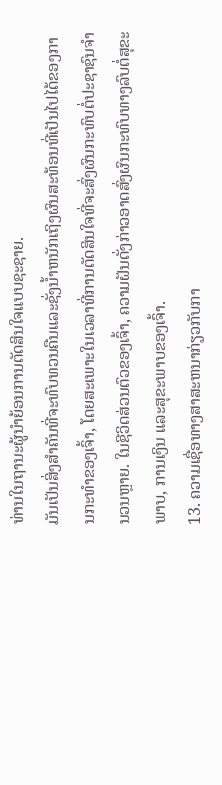ທ່ານໃນຖານະຜູ້ນໍາຍ້ອນການຕັດສິນໃຈແບບຊະຊາຍ.
ມັນເປັນສິ່ງສໍາຄັນທີ່ຈະທົບທວນຄືນແລະຊັ່ງນໍ້າຫນັກເຖິງຜົນສະທ້ອນທີ່ເປັນໄປໄດ້ຂອງການກະທໍາຂອງເຈົ້າ, ໂດຍສະເພາະໃນເວລາທີ່ການຕັດສິນໃຈທີ່ຈະສົ່ງຜົນກະທົບຕໍ່ປະຊາຊົນຈໍານວນຫຼາຍ. ໃນຊີວິດສ່ວນຕົວຂອງເຈົ້າ, ຄວາມຝັນດັ່ງກ່າວອາດສົ່ງຜົນກະທົບທາງລົບຕໍ່ສຸຂະພາບ, ການເງິນ ແລະສຸຂະພາບຂອງເຈົ້າ.
13. ຄວາມເຊື່ອທາງສາສະຫນາກ່ຽວກັບກາ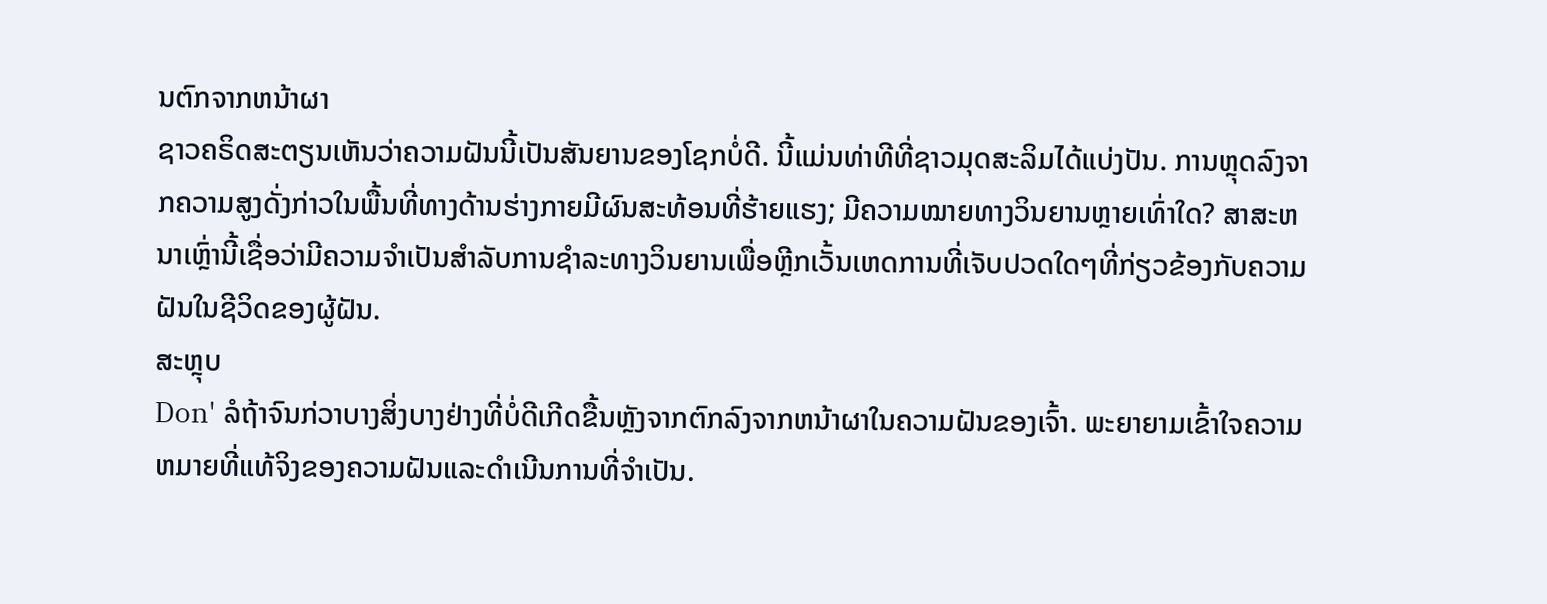ນຕົກຈາກຫນ້າຜາ
ຊາວຄຣິດສະຕຽນເຫັນວ່າຄວາມຝັນນີ້ເປັນສັນຍານຂອງໂຊກບໍ່ດີ. ນີ້ແມ່ນທ່າທີທີ່ຊາວມຸດສະລິມໄດ້ແບ່ງປັນ. ການຫຼຸດລົງຈາກຄວາມສູງດັ່ງກ່າວໃນພື້ນທີ່ທາງດ້ານຮ່າງກາຍມີຜົນສະທ້ອນທີ່ຮ້າຍແຮງ; ມີຄວາມໝາຍທາງວິນຍານຫຼາຍເທົ່າໃດ? ສາສະຫນາເຫຼົ່ານີ້ເຊື່ອວ່າມີຄວາມຈໍາເປັນສໍາລັບການຊໍາລະທາງວິນຍານເພື່ອຫຼີກເວັ້ນເຫດການທີ່ເຈັບປວດໃດໆທີ່ກ່ຽວຂ້ອງກັບຄວາມຝັນໃນຊີວິດຂອງຜູ້ຝັນ.
ສະຫຼຸບ
Don' ລໍຖ້າຈົນກ່ວາບາງສິ່ງບາງຢ່າງທີ່ບໍ່ດີເກີດຂື້ນຫຼັງຈາກຕົກລົງຈາກຫນ້າຜາໃນຄວາມຝັນຂອງເຈົ້າ. ພະຍາຍາມເຂົ້າໃຈຄວາມຫມາຍທີ່ແທ້ຈິງຂອງຄວາມຝັນແລະດໍາເນີນການທີ່ຈໍາເປັນ.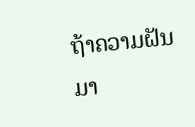ຖ້າຄວາມຝັນມາ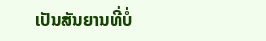ເປັນສັນຍານທີ່ບໍ່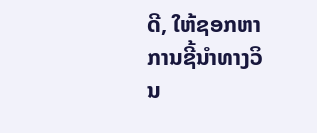ດີ, ໃຫ້ຊອກຫາການຊີ້ນໍາທາງວິນ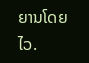ຍານໂດຍໄວ.